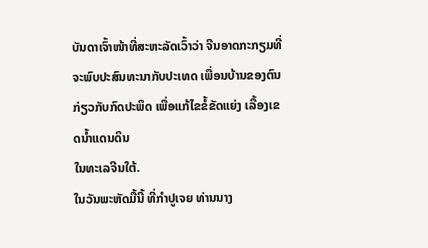ບັນດາເຈົ້າໜ້າທີ່ສະຫະລັດເວົ້າວ່າ ຈີນອາດກະກຽມທີ່ຈະພົບປະສົນທະນາກັບປະເທດ ເພື່ອນບ້ານຂອງຕົນກ່ຽວກັບກົດປະພຶດ ເພື່ອແກ້ໄຂຂໍ້ຂັດແຍ່ງ ເລື້ອງເຂດນໍ້າແດນດິນ
ໃນທະເລຈີນໃຕ້.
ໃນວັນພະຫັດມື້ນີ້ ທີ່ກໍາປູເຈຍ ທ່ານນາງ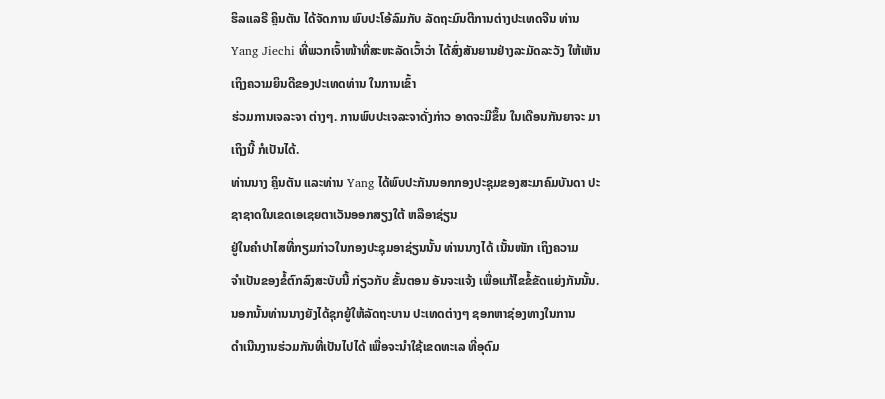ຮິລແລຣີ ຄຼິນຕັນ ໄດ້ຈັດການ ພົບປະໂອ້ລົມກັບ ລັດຖະມົນຕີການຕ່າງປະເທດຈີນ ທ່ານ Yang Jiechi ທີ່ພວກເຈົ້າໜ້າທີ່ສະຫະລັດເວົ້າວ່າ ໄດ້ສົ່ງສັນຍານຢ່າງລະມັດລະວັງ ໃຫ້ເຫັນເຖິງຄວາມຍິນດີຂອງປະເທດທ່ານ ໃນການເຂົ້າ
ຮ່ວມການເຈລະຈາ ຕ່າງໆ. ການພົບປະເຈລະຈາດັ່ງກ່າວ ອາດຈະມີຂຶ້ນ ໃນເດືອນກັນຍາຈະ ມາເຖິງນີ້ ກໍເປັນໄດ້.
ທ່ານນາງ ຄຼິນຕັນ ແລະທ່ານ Yang ໄດ້ພົບປະກັນນອກກອງປະຊຸມຂອງສະມາຄົມບັນດາ ປະຊາຊາດໃນເຂດເອເຊຍຕາເວັນອອກສຽງໃຕ້ ຫລືອາຊ່ຽນ
ຢູ່ໃນຄໍາປາໄສທີ່ກຽມກ່າວໃນກອງປະຊຸມອາຊ່ຽນນັ້ນ ທ່ານນາງໄດ້ ເນັ້ນໜັກ ເຖິງຄວາມ
ຈຳເປັນຂອງຂໍ້ຕົກລົງສະບັບນີ້ ກ່ຽວກັບ ຂັ້ນຕອນ ອັນຈະແຈ້ງ ເພື່ອແກ້ໄຂຂໍ້ຂັດແຍ່ງກັນນັ້ນ. ນອກນັ້ນທ່ານນາງຍັງໄດ້ຊຸກຍູ້ໃຫ້ລັດຖະບານ ປະເທດຕ່າງໆ ຊອກຫາຊ່ອງທາງໃນການ
ດຳເນີນງານຮ່ວມກັນທີ່ເປັນໄປໄດ້ ເພື່ອຈະນໍາໃຊ້ເຂດທະເລ ທີ່ອຸດົມ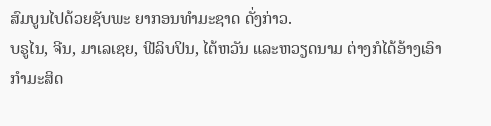ສົມບູນໄປດ້ວຍຊັບພະ ຍາກອນທໍາມະຊາດ ດັ່ງກ່າວ.
ບຣູໄນ, ຈີນ, ມາເລເຊຍ, ຟີລິບປິນ, ໄຕ້ຫວັນ ແລະຫວຽດນາມ ຕ່າງກໍໄດ້ອ້າງເອົາກໍາມະສິດ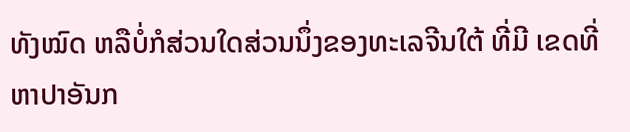ທັງໝົດ ຫລືບໍ່ກໍສ່ວນໃດສ່ວນນຶ່ງຂອງທະເລຈີນໃຕ້ ທີ່ມີ ເຂດທີ່ຫາປາອັນກ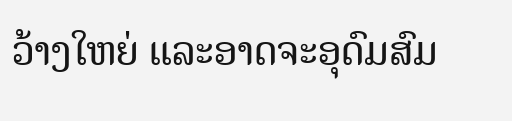ວ້າງໃຫຍ່ ແລະອາດຈະອຸດົມສົມ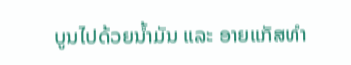ບູນໄປດ້ວຍນໍ້າມັນ ແລະ ອາຍແກັສທໍາ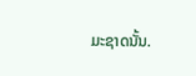ມະຊາດນັ້ນ.